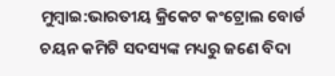ମୁମ୍ବାଇ:ଭାରତୀୟ କ୍ରିକେଟ କଂଟ୍ରୋଲ ବୋର୍ଡ ଚୟନ କମିଟି ସଦସ୍ୟଙ୍କ ମଧ୍ୟରୁ ଜଣେ ବିଦା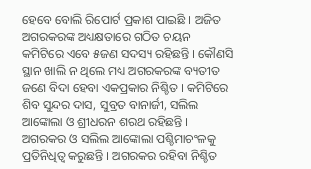ହେବେ ବୋଲି ରିପୋର୍ଟ ପ୍ରକାଶ ପାଇଛି । ଅଜିତ ଅଗରକରଙ୍କ ଅଧ୍ୟକ୍ଷତାରେ ଗଠିତ ଚୟନ କମିଟିରେ ଏବେ ୫ଜଣ ସଦସ୍ୟ ରହିଛନ୍ତି । କୌଣସି ସ୍ଥାନ ଖାଲି ନ ଥିଲେ ମଧ୍ୟ ଅଗରକରଙ୍କ ବ୍ୟତୀତ ଜଣେ ବିଦା ହେବା ଏକପ୍ରକାର ନିଶ୍ଚିତ । କମିଟିରେ ଶିବ ସୁନ୍ଦର ଦାସ, ସୁବ୍ରତ ବାନାର୍ଜୀ, ସଲିଲ ଆଙ୍କୋଲା ଓ ଶ୍ରୀଧରନ ଶରଥ ରହିଛନ୍ତି । ଅଗରକର ଓ ସଲିଲ ଆଙ୍କୋଲା ପଶ୍ଚିମାଚଂଳକୁ ପ୍ରତିନିଧିତ୍ୱ କରୁଛନ୍ତି । ଅଗରକର ରହିବା ନିଶ୍ଚିତ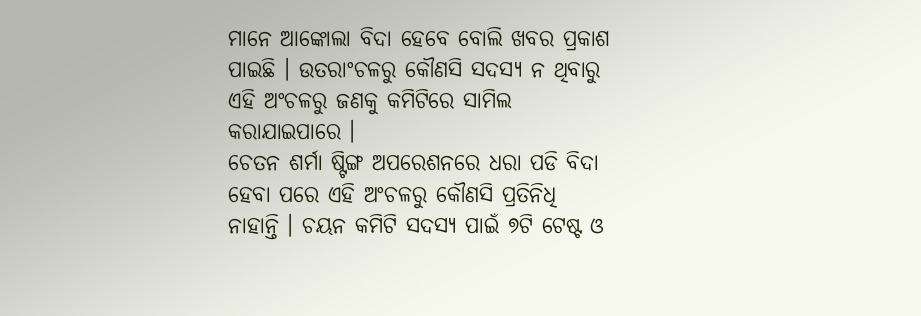ମାନେ ଆଙ୍କୋଲା ବିଦା ହେବେ ବୋଲି ଖବର ପ୍ରକାଶ ପାଇଛି । ଉତରାଂଚଳରୁ କୌଣସି ସଦସ୍ୟ ନ ଥିବାରୁ ଏହି ଅଂଚଳରୁ ଜଣକୁ କମିଟିରେ ସାମିଲ କରାଯାଇପାରେ ।
ଚେତନ ଶର୍ମା ଷ୍ଟିଙ୍ଗ ଅପରେଶନରେ ଧରା ପଡି ବିଦା ହେବା ପରେ ଏହି ଅଂଚଳରୁ କୌଣସି ପ୍ରତିନିଧି ନାହାନ୍ତି । ଚୟନ କମିଟି ସଦସ୍ୟ ପାଇଁ ୭ଟି ଟେଷ୍ଟ ଓ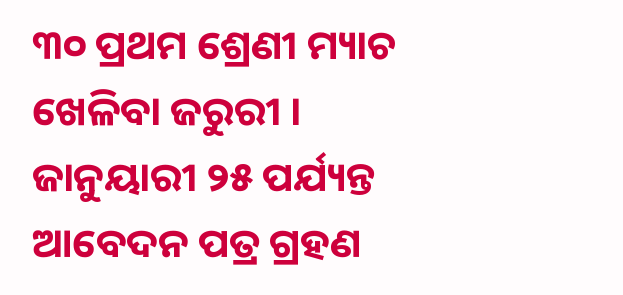୩୦ ପ୍ରଥମ ଶ୍ରେଣୀ ମ୍ୟାଚ ଖେଳିବା ଜରୁରୀ । ଜାନୁୟାରୀ ୨୫ ପର୍ଯ୍ୟନ୍ତ ଆବେଦନ ପତ୍ର ଗ୍ରହଣ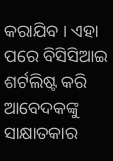କରାଯିବ । ଏହା ପରେ ବିସିସିଆଇ ଶର୍ଟଲିଷ୍ଟ କରି ଆବେଦକଙ୍କୁ ସାକ୍ଷାତକାର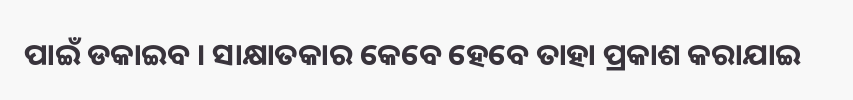ପାଇଁ ଡକାଇବ । ସାକ୍ଷାତକାର କେବେ ହେବେ ତାହା ପ୍ରକାଶ କରାଯାଇ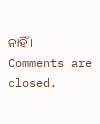ନାହିଁ ।
Comments are closed.